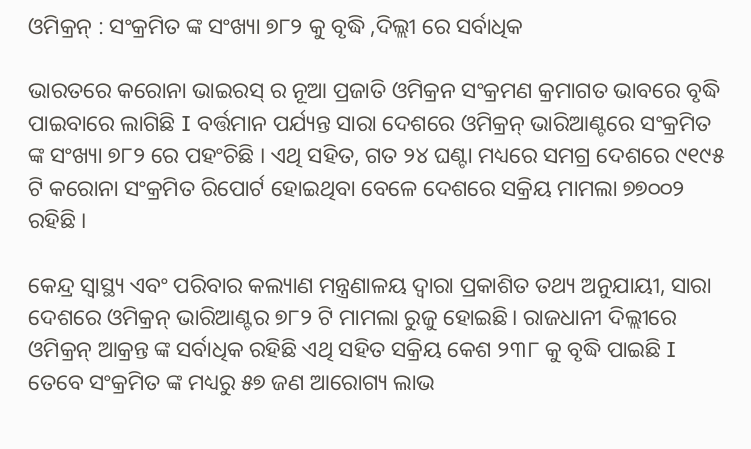ଓମିକ୍ରନ୍ : ସଂକ୍ରମିତ ଙ୍କ ସଂଖ୍ୟା ୭୮୨ କୁ ବୃଦ୍ଧି ,ଦିଲ୍ଲୀ ରେ ସର୍ବାଧିକ

ଭାରତରେ କରୋନା ଭାଇରସ୍ ର ନୂଆ ପ୍ରଜାତି ଓମିକ୍ରନ ସଂକ୍ରମଣ କ୍ରମାଗତ ଭାବରେ ବୃଦ୍ଧି ପାଇବାରେ ଲାଗିଛି I ବର୍ତ୍ତମାନ ପର୍ଯ୍ୟନ୍ତ ସାରା ଦେଶରେ ଓମିକ୍ରନ୍ ଭାରିଆଣ୍ଟରେ ସଂକ୍ରମିତ ଙ୍କ ସଂଖ୍ୟା ୭୮୨ ରେ ପହଂଚିଛି । ଏଥି ସହିତ, ଗତ ୨୪ ଘଣ୍ଟା ମଧ୍ୟରେ ସମଗ୍ର ଦେଶରେ ୯୧୯୫ ଟି କରୋନା ସଂକ୍ରମିତ ରିପୋର୍ଟ ହୋଇଥିବା ବେଳେ ଦେଶରେ ସକ୍ରିୟ ମାମଲା ୭୭୦୦୨ ରହିଛି ।

କେନ୍ଦ୍ର ସ୍ୱାସ୍ଥ୍ୟ ଏବଂ ପରିବାର କଲ୍ୟାଣ ମନ୍ତ୍ରଣାଳୟ ଦ୍ୱାରା ପ୍ରକାଶିତ ତଥ୍ୟ ଅନୁଯାୟୀ, ସାରା ଦେଶରେ ଓମିକ୍ରନ୍ ଭାରିଆଣ୍ଟର ୭୮୨ ଟି ମାମଲା ରୁଜୁ ହୋଇଛି। ରାଜଧାନୀ ଦିଲ୍ଲୀରେ ଓମିକ୍ରନ୍‌ ଆକ୍ରନ୍ତ ଙ୍କ ସର୍ବାଧିକ ରହିଛି ଏଥି ସହିତ ସକ୍ରିୟ କେଶ ୨୩୮ କୁ ବୃଦ୍ଧି ପାଇଛି I ତେବେ ସଂକ୍ରମିତ ଙ୍କ ମଧ୍ୟରୁ ୫୭ ଜଣ ଆରୋଗ୍ୟ ଲାଭ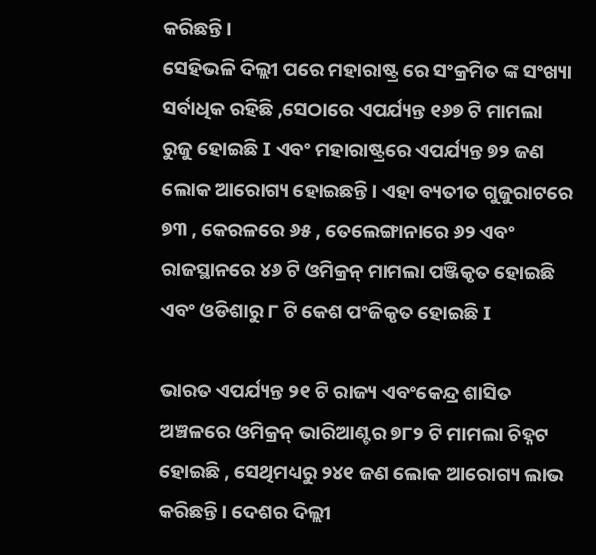କରିଛନ୍ତି ।
ସେହିଭଳି ଦିଲ୍ଲୀ ପରେ ମହାରାଷ୍ଟ୍ର ରେ ସଂକ୍ରମିତ ଙ୍କ ସଂଖ୍ୟା ସର୍ବାଧିକ ରହିଛି ,ସେଠାରେ ଏପର୍ଯ୍ୟନ୍ତ ୧୬୭ ଟି ମାମଲା ରୁଜୁ ହୋଇଛି I ଏବଂ ମହାରାଷ୍ଟ୍ରରେ ଏପର୍ଯ୍ୟନ୍ତ ୭୨ ଜଣ ଲୋକ ଆରୋଗ୍ୟ ହୋଇଛନ୍ତି। ଏହା ବ୍ୟତୀତ ଗୁଜୁରାଟରେ ୭୩ , କେରଳରେ ୬୫ , ତେଲେଙ୍ଗାନାରେ ୬୨ ଏବଂ ରାଜସ୍ଥାନରେ ୪୬ ଟି ଓମିକ୍ରନ୍ ମାମଲା ପଞ୍ଜିକୃତ ହୋଇଛି ଏବଂ ଓଡିଶାରୁ ୮ ଟି କେଶ ପଂଜିକୃତ ହୋଇଛି I

ଭାରତ ଏପର୍ଯ୍ୟନ୍ତ ୨୧ ଟି ରାଜ୍ୟ ଏବଂକେନ୍ଦ୍ର ଶାସିତ ଅଞ୍ଚଳରେ ଓମିକ୍ରନ୍ ଭାରିଆଣ୍ଟର ୭୮୨ ଟି ମାମଲା ଚିହ୍ନଟ ହୋଇଛି , ସେଥିମଧ୍ୟରୁ ୨୪୧ ଜଣ ଲୋକ ଆରୋଗ୍ୟ ଲାଭ କରିଛନ୍ତି। ଦେଶର ଦିଲ୍ଲୀ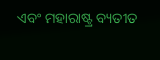ଏବଂ ମହାରାଷ୍ଟ୍ର ବ୍ୟତୀତ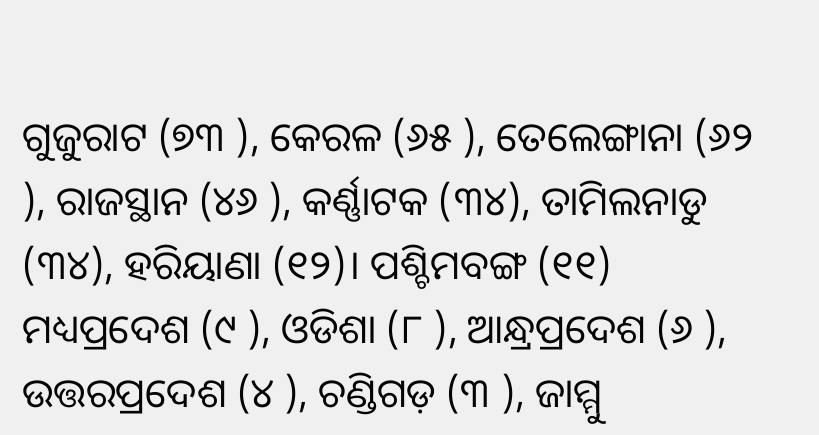ଗୁଜୁରାଟ (୭୩ ), କେରଳ (୬୫ ), ତେଲେଙ୍ଗାନା (୬୨ ), ରାଜସ୍ଥାନ (୪୬ ), କର୍ଣ୍ଣାଟକ (୩୪), ତାମିଲନାଡୁ (୩୪), ହରିୟାଣା (୧୨)। ପଶ୍ଚିମବଙ୍ଗ (୧୧) ମଧ୍ୟପ୍ରଦେଶ (୯ ), ଓଡିଶା (୮ ), ଆନ୍ଧ୍ରପ୍ରଦେଶ (୬ ), ଉତ୍ତରପ୍ରଦେଶ (୪ ), ଚଣ୍ଡିଗଡ଼ (୩ ), ଜାମ୍ମୁ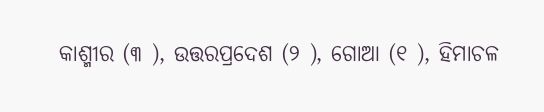କାଶ୍ମୀର (୩ ), ଉତ୍ତରପ୍ରଦେଶ (୨ ), ଗୋଆ (୧ ), ହିମାଚଳ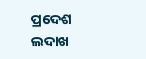ପ୍ରଦେଶ ଲଦାଖ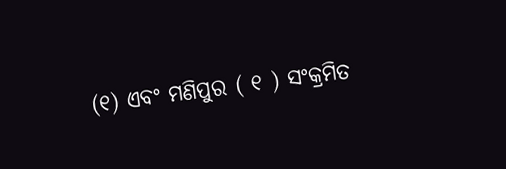(୧) ଏବଂ ମଣିପୁର ( ୧ ) ସଂକ୍ରମିତ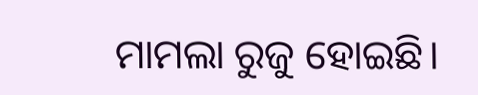ମାମଲା ରୁଜୁ ହୋଇଛି।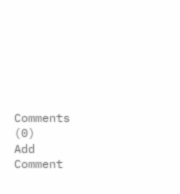Comments (0)
Add Comment